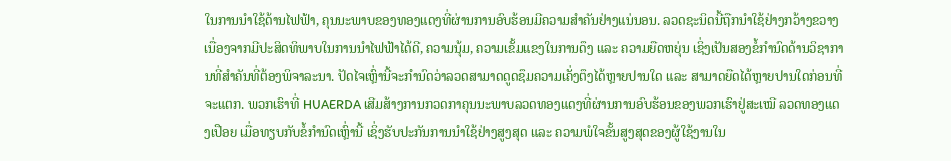ໃນການນຳໃຊ້ດ້ານໄຟຟ້າ, ຄຸນນະພາບຂອງທອງແດງທີ່ຜ່ານການອົບຮ້ອນມີຄວາມສຳຄັນຢ່າງແນ່ນອນ. ລວດຊະນິດນີ້ຖືກນຳໃຊ້ຢ່າງກວ້າງຂວາງເນື່ອງຈາກມີປະສິດທິພາບໃນການນຳໄຟຟ້າໄດ້ດີ, ຄວາມນຸ້ມ, ຄວາມເຂັ້ມແຂງໃນການດຶງ ແລະ ຄວາມຍືດຫຍຸ່ນ ເຊິ່ງເປັນສອງຂໍ້ກຳນົດດ້ານວິຊາການທີ່ສຳຄັນທີ່ຕ້ອງພິຈາລະນາ. ປັດໄຈເຫຼົ່ານີ້ຈະກຳນົດວ່າລວດສາມາດດູດຊຶມຄວາມເຄັ່ງຕຶງໄດ້ຫຼາຍປານໃດ ແລະ ສາມາດຍືດໄດ້ຫຼາຍປານໃດກ່ອນທີ່ຈະແຕກ. ພວກເຮົາທີ່ HUAERDA ເສີມສ້າງການກວດກາຄຸນນະພາບລວດທອງແດງທີ່ຜ່ານການອົບຮ້ອນຂອງພວກເຮົາຢູ່ສະເໝີ ລວດທອງແດງເປືອຍ ເມື່ອທຽບກັບຂໍ້ກຳນົດເຫຼົ່ານີ້ ເຊິ່ງຮັບປະກັນການນຳໃຊ້ຢ່າງສູງສຸດ ແລະ ຄວາມພໍໃຈຂັ້ນສູງສຸດຂອງຜູ້ໃຊ້ງານໃນ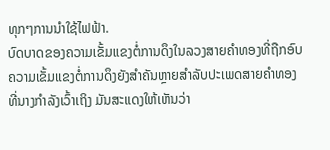ທຸກໆການນຳໃຊ້ໄຟຟ້າ.
ບົດບາດຂອງຄວາມເຂັ້ມແຂງຕໍ່ການດຶງໃນລວງສາຍຄຳທອງທີ່ຖືກອົບ
ຄວາມເຂັ້ມແຂງຕໍ່ການດຶງຍັງສຳຄັນຫຼາຍສຳລັບປະເພດສາຍຄຳທອງທີ່ນາງກຳລັງເວົ້າເຖິງ ມັນສະແດງໃຫ້ເຫັນວ່າ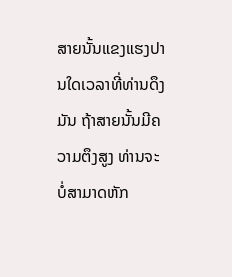ສາຍນັ້ນແຂງແຮງປານໃດເວລາທີ່ທ່ານດຶງມັນ ຖ້າສາຍນັ້ນມີຄວາມຕຶງສູງ ທ່ານຈະບໍ່ສາມາດຫັກ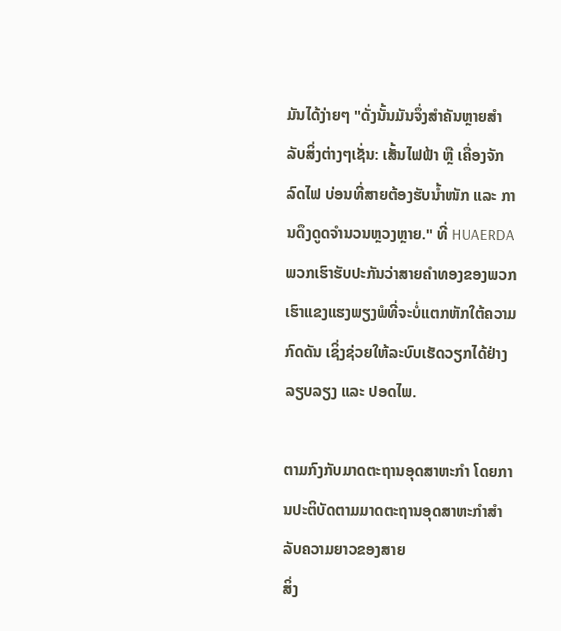ມັນໄດ້ງ່າຍໆ "ດັ່ງນັ້ນມັນຈຶ່ງສຳຄັນຫຼາຍສຳລັບສິ່ງຕ່າງໆເຊັ່ນ: ເສັ້ນໄຟຟ້າ ຫຼື ເຄື່ອງຈັກລົດໄຟ ບ່ອນທີ່ສາຍຕ້ອງຮັບນ້ຳໜັກ ແລະ ການດຶງດູດຈຳນວນຫຼວງຫຼາຍ." ທີ່ HUAERDA ພວກເຮົາຮັບປະກັນວ່າສາຍຄຳທອງຂອງພວກເຮົາແຂງແຮງພຽງພໍທີ່ຈະບໍ່ແຕກຫັກໃຕ້ຄວາມກົດດັນ ເຊິ່ງຊ່ວຍໃຫ້ລະບົບເຮັດວຽກໄດ້ຢ່າງລຽບລຽງ ແລະ ປອດໄພ.

ຕາມກົງກັບມາດຕະຖານອຸດສາຫະກຳ ໂດຍການປະຕິບັດຕາມມາດຕະຖານອຸດສາຫະກຳສຳລັບຄວາມຍາວຂອງສາຍ
ສິ່ງ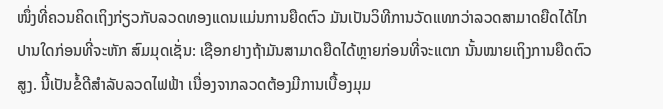ໜຶ່ງທີ່ຄວນຄິດເຖິງກ່ຽວກັບລວດທອງແດນແມ່ນການຍືດຕົວ ມັນເປັນວິທີການວັດແທກວ່າລວດສາມາດຍືດໄດ້ໄກປານໃດກ່ອນທີ່ຈະຫັກ ສົມມຸດເຊັ່ນ: ເຊືອກຢາງຖ້າມັນສາມາດຍືດໄດ້ຫຼາຍກ່ອນທີ່ຈະແຕກ ນັ້ນໝາຍເຖິງການຍືດຕົວສູງ. ນີ້ເປັນຂໍ້ດີສຳລັບລວດໄຟຟ້າ ເນື່ອງຈາກລວດຕ້ອງມີການເບື້ອງມຸມ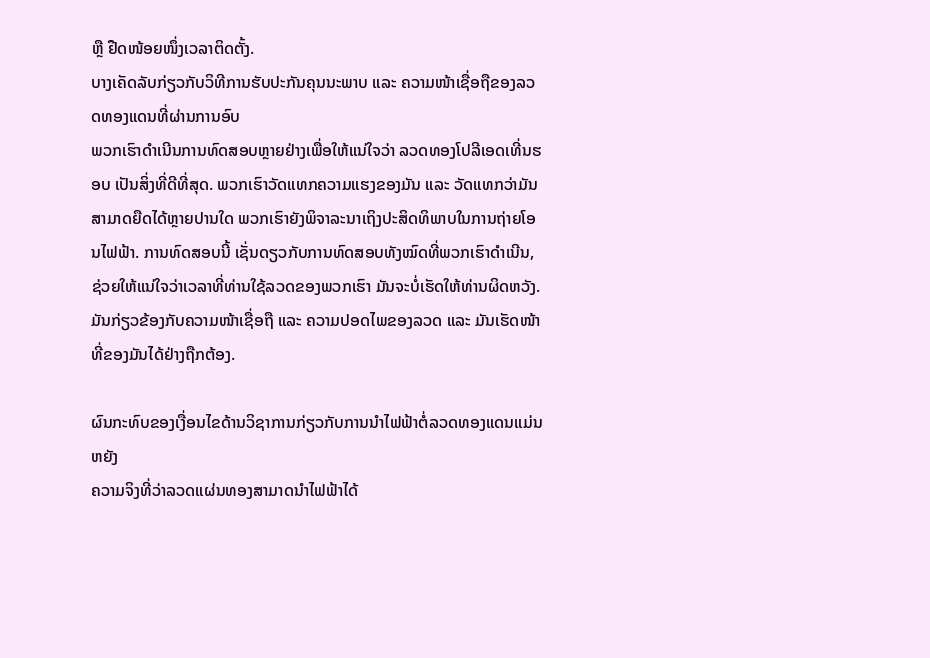ຫຼື ຢືດໜ້ອຍໜຶ່ງເວລາຕິດຕັ້ງ.
ບາງເຄັດລັບກ່ຽວກັບວິທີການຮັບປະກັນຄຸນນະພາບ ແລະ ຄວາມໜ້າເຊື່ອຖືຂອງລວດທອງແດນທີ່ຜ່ານການອົບ
ພວກເຮົາດຳເນີນການທົດສອບຫຼາຍຢ່າງເພື່ອໃຫ້ແນ່ໃຈວ່າ ລວດທອງໂປລີເອດເທີ່ນຮອບ ເປັນສິ່ງທີ່ດີທີ່ສຸດ. ພວກເຮົາວັດແທກຄວາມແຮງຂອງມັນ ແລະ ວັດແທກວ່າມັນສາມາດຍືດໄດ້ຫຼາຍປານໃດ ພວກເຮົາຍັງພິຈາລະນາເຖິງປະສິດທິພາບໃນການຖ່າຍໂອນໄຟຟ້າ. ການທົດສອບນີ້ ເຊັ່ນດຽວກັບການທົດສອບທັງໝົດທີ່ພວກເຮົາດຳເນີນ, ຊ່ວຍໃຫ້ແນ່ໃຈວ່າເວລາທີ່ທ່ານໃຊ້ລວດຂອງພວກເຮົາ ມັນຈະບໍ່ເຮັດໃຫ້ທ່ານຜິດຫວັງ. ມັນກ່ຽວຂ້ອງກັບຄວາມໜ້າເຊື່ອຖື ແລະ ຄວາມປອດໄພຂອງລວດ ແລະ ມັນເຮັດໜ້າທີ່ຂອງມັນໄດ້ຢ່າງຖືກຕ້ອງ.

ຜົນກະທົບຂອງເງື່ອນໄຂດ້ານວິຊາການກ່ຽວກັບການນຳໄຟຟ້າຕໍ່ລວດທອງແດນແມ່ນຫຍັງ
ຄວາມຈິງທີ່ວ່າລວດແຜ່ນທອງສາມາດນຳໄຟຟ້າໄດ້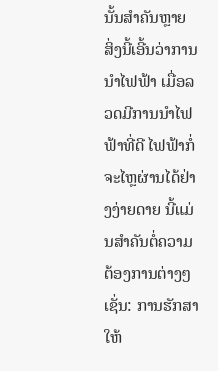ນັ້ນສຳຄັນຫຼາຍ ສິ່ງນີ້ເອີ້ນວ່າການນຳໄຟຟ້າ ເມື່ອລວດມີການນຳໄຟຟ້າທີ່ດີ ໄຟຟ້າກໍ່ຈະໄຫຼຜ່ານໄດ້ຢ່າງງ່າຍດາຍ ນີ້ແມ່ນສຳຄັນຕໍ່ຄວາມຕ້ອງການຕ່າງໆ ເຊັ່ນ: ການຮັກສາໃຫ້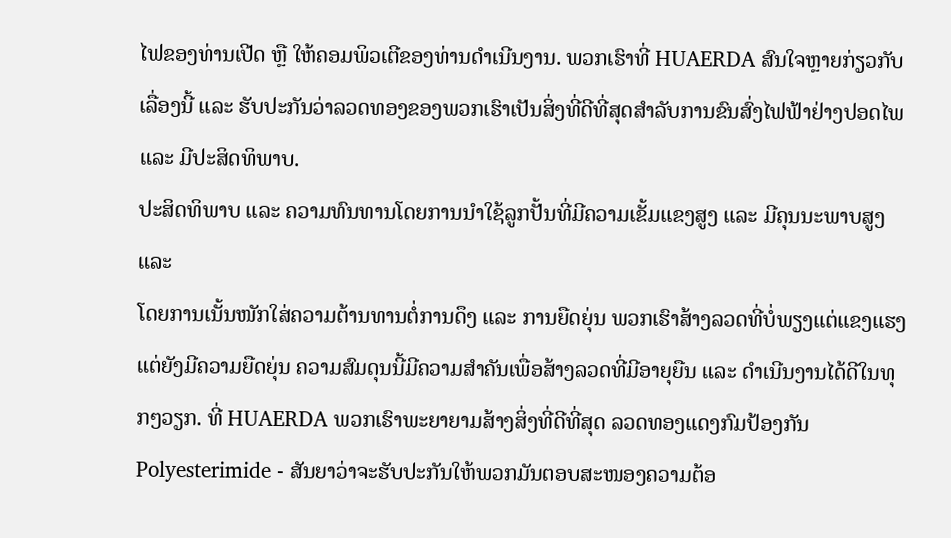ໄຟຂອງທ່ານເປີດ ຫຼື ໃຫ້ຄອມພິວເຕີຂອງທ່ານດຳເນີນງານ. ພວກເຮົາທີ່ HUAERDA ສົນໃຈຫຼາຍກ່ຽວກັບເລື່ອງນີ້ ແລະ ຮັບປະກັນວ່າລວດທອງຂອງພວກເຮົາເປັນສິ່ງທີ່ດີທີ່ສຸດສຳລັບການຂົນສົ່ງໄຟຟ້າຢ່າງປອດໄພ ແລະ ມີປະສິດທິພາບ.
ປະສິດທິພາບ ແລະ ຄວາມທົນທານໂດຍການນຳໃຊ້ລູກປັ້ນທີ່ມີຄວາມເຂັ້ມແຂງສູງ ແລະ ມີຄຸນນະພາບສູງ ແລະ
ໂດຍການເນັ້ນໜັກໃສ່ຄວາມຕ້ານທານຕໍ່ການດຶງ ແລະ ການຍືດຍຸ່ນ ພວກເຮົາສ້າງລວດທີ່ບໍ່ພຽງແຕ່ແຂງແຮງ ແຕ່ຍັງມີຄວາມຍືດຍຸ່ນ ຄວາມສົມດຸນນີ້ມີຄວາມສຳຄັນເພື່ອສ້າງລວດທີ່ມີອາຍຸຍືນ ແລະ ດຳເນີນງານໄດ້ດີໃນທຸກໆວຽກ. ທີ່ HUAERDA ພວກເຮົາພະຍາຍາມສ້າງສິ່ງທີ່ດີທີ່ສຸດ ລວດທອງແດງກົມປ້ອງກັນ Polyesterimide - ສັນຍາວ່າຈະຮັບປະກັນໃຫ້ພວກມັນຕອບສະໜອງຄວາມຕ້ອ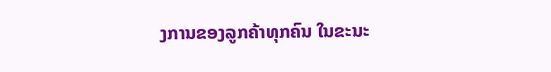ງການຂອງລູກຄ້າທຸກຄົນ ໃນຂະນະ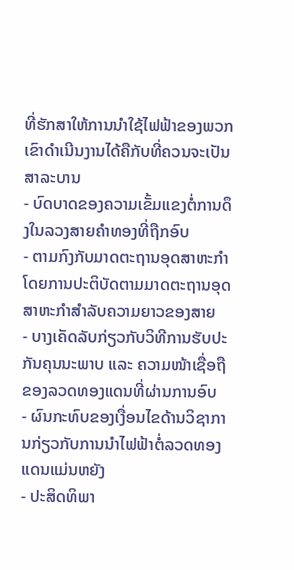ທີ່ຮັກສາໃຫ້ການນຳໃຊ້ໄຟຟ້າຂອງພວກເຂົາດຳເນີນງານໄດ້ຄືກັບທີ່ຄວນຈະເປັນ
ສາລະບານ
- ບົດບາດຂອງຄວາມເຂັ້ມແຂງຕໍ່ການດຶງໃນລວງສາຍຄຳທອງທີ່ຖືກອົບ
- ຕາມກົງກັບມາດຕະຖານອຸດສາຫະກຳ ໂດຍການປະຕິບັດຕາມມາດຕະຖານອຸດສາຫະກຳສຳລັບຄວາມຍາວຂອງສາຍ
- ບາງເຄັດລັບກ່ຽວກັບວິທີການຮັບປະກັນຄຸນນະພາບ ແລະ ຄວາມໜ້າເຊື່ອຖືຂອງລວດທອງແດນທີ່ຜ່ານການອົບ
- ຜົນກະທົບຂອງເງື່ອນໄຂດ້ານວິຊາການກ່ຽວກັບການນຳໄຟຟ້າຕໍ່ລວດທອງແດນແມ່ນຫຍັງ
- ປະສິດທິພາ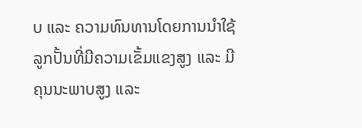ບ ແລະ ຄວາມທົນທານໂດຍການນຳໃຊ້ລູກປັ້ນທີ່ມີຄວາມເຂັ້ມແຂງສູງ ແລະ ມີຄຸນນະພາບສູງ ແລະ